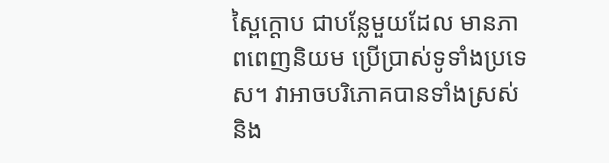ស្ពៃក្តោប ជាបន្លែមួយដែល មានភាពពេញនិយម ប្រើប្រាស់ទូទាំងប្រទេស។ វាអាចបរិភោគបានទាំងស្រស់ និង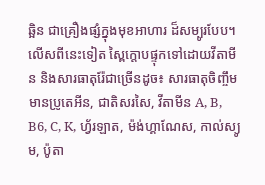ឆ្អិន ជាគ្រឿងផ្សំក្នុងមុខអាហារ ដ៏សម្បូរបែប។ លើសពីនេះទៀត ស្ពៃក្តោបផ្ទុកទៅដោយវីតាមីន និងសារធាតុរ៉ែជាច្រើនដូច៖ សារធាតុចិញ្ចឹមមានប្រូតេអីន, ជាតិសរសៃ, វីតាមីន A, B, B6, C, K, ហ្វ័រឡាត, ម៉ង់ហ្គាណែស, កាល់ស្យូម, ប៉ូតា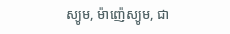ស្យូម, ម៉ាញ៉េស្យូម, ជា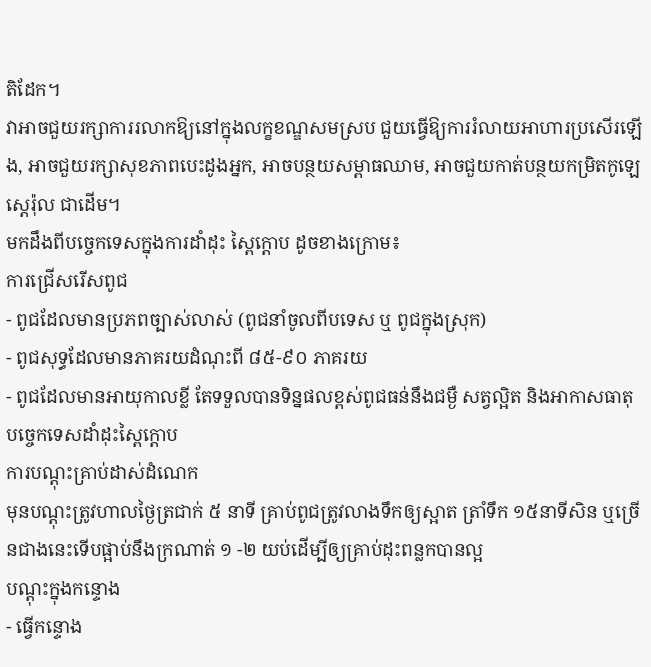តិដែក។
វាអាចជួយរក្សាការរលាកឱ្យនៅក្នុងលក្ខខណ្ឌសមស្រប ជួយធ្វើឱ្យការរំលាយអាហារប្រសើរឡើង, អាចជួយរក្សាសុខភាពបេះដូងអ្នក, អាចបន្ថយសម្ពាធឈាម, អាចជួយកាត់បន្ថយកម្រិតកូឡេស្តេរ៉ុល ជាដើម។
មកដឹងពីបច្ចេកទេសក្នុងការដាំដុះ ស្ពៃក្តោប ដូចខាងក្រោម៖
ការជ្រើសរើសពូជ
- ពូជដែលមានប្រភពច្បាស់លាស់ (ពូជនាំចូលពីបទេស ឬ ពូជក្នុងស្រុក)
- ពូជសុទ្ធដែលមានភាគរយដំណុះពី ៨៥-៩០ ភាគរយ
- ពូជដែលមានអាយុកាលខ្លី តែទទួលបានទិន្នផលខ្ពស់ពូជធន់នឹងជម្ងឺ សត្វល្អិត និងអាកាសធាតុ
បចេ្ចកទេសដាំដុះស្ពៃក្តោប
ការបណ្តុះគ្រាប់ដាស់ដំណេក
មុនបណ្តុះត្រូវហាលថ្ងៃត្រជាក់ ៥ នាទី គ្រាប់ពូជត្រូវលាងទឹកឲ្យស្អាត ត្រាំទឹក ១៥នាទីសិន ឬច្រើនជាងនេះទើបផ្អាប់នឹងក្រណាត់ ១ -២ យប់ដើម្បីឲ្យគ្រាប់ដុះពន្លកបានល្អ
បណ្តុះក្នុងកន្ទោង
- ធ្វើកន្ទោង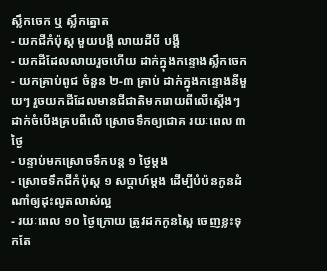ស្លឹកចេក ឬ ស្លឹកត្នោត
- យកជីកំប៉ុស្ត មួយបង្គី លាយដីបី បង្គី
- យកដីដែលលាយរួចហើយ ដាក់ក្នុងកន្ទោងសឹ្លកចេក
- យកគ្រាប់ពូជ ចំនួន ២-៣ គ្រាប់ ដាក់ក្នុងកន្ទោងនីមួយៗ រួចយកដីដែលមានជីជាតិមករោយពីលើស្តើងៗ ដាក់ចំបើងគ្របពីលើ ស្រោចទឹកឲ្យជោគ រយៈពេល ៣ ថ្ងៃ
- បន្ទាប់មកស្រោចទឹកបន្ត ១ ថ្ងៃម្តង
- ស្រោចទឹកជីកំប៉ុស្ត ១ សប្តាហ៍ម្តង ដើម្បីបំប៉នកូនដំណាំឲ្យដុះលូតលាស់ល្អ
- រយៈពេល ១០ ថ្ងៃក្រោយ ត្រូវដកកូនស្ពៃ ចេញខ្លះទុកតែ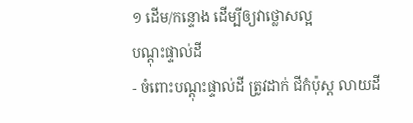១ ដើម/កន្ទោង ដើម្បីឲ្យវាថ្លោសល្អ
បណ្តុះផ្ទាល់ដី
- ចំពោះបណ្តុះផ្ទាល់ដី ត្រូវដាក់ ជីកំប៉ុស្ត លាយដី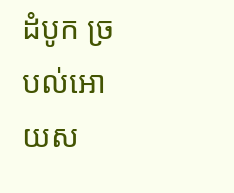ដំបូក ច្របល់អោយស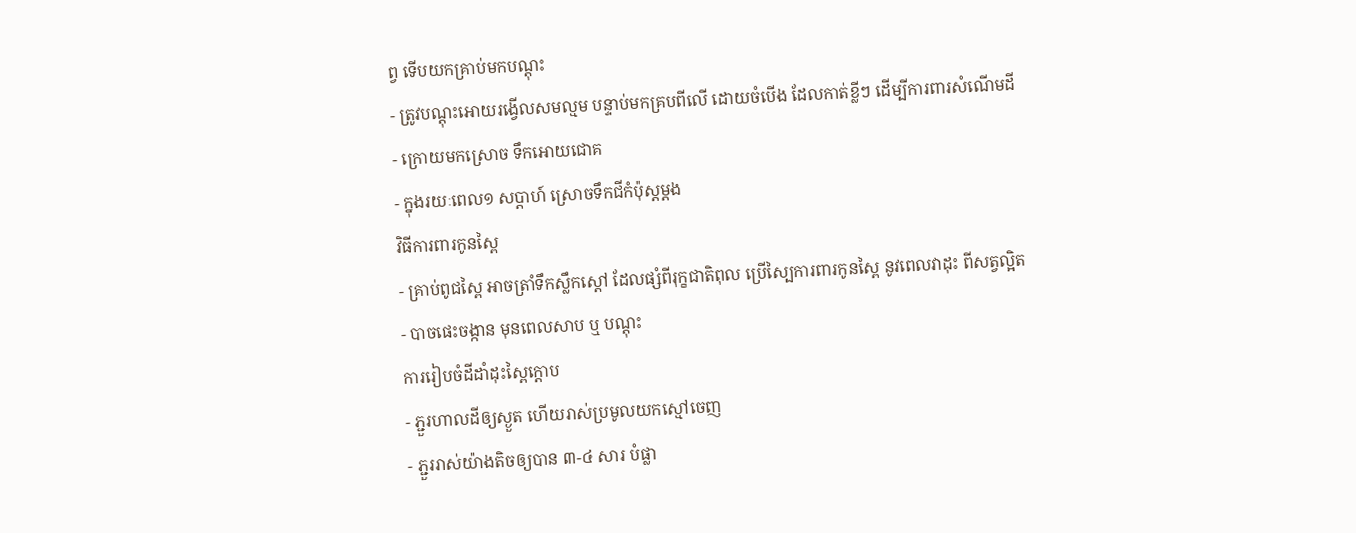ព្វ ទើបយកគ្រាប់មកបណ្តុះ
- ត្រូវបណ្តុះអោយរង្វើលសមល្មម បន្ទាប់មកគ្របពីលើ ដោយចំបើង ដែលកាត់ខ្លីៗ ដើម្បីការពារសំណើមដី
- ក្រោយមកស្រោច ទឹកអោយជោគ
- ក្នុងរយៈពេល១ សប្តាហ៍ ស្រោចទឹកជីកំប៉ុស្តម្តង
វិធីការពារកូនស្ពៃ
- គ្រាប់ពូជស្ពៃ អាចត្រាំទឹកស្លឹកស្តៅ ដែលផ្សំពីរុក្ខជាតិពុល ប្រើស្បៃការពារកូនស្ពៃ នូវពេលវាដុះ ពីសត្វល្អិត
- បាចផេះចង្កាន មុនពេលសាប ឬ បណ្តុះ
ការរៀបចំដីដាំដុះស្ពៃក្តោប
- ភ្ជួរហាលដីឲ្យស្ងួត ហើយរាស់ប្រមូលយកស្មៅចេញ
- ភ្ជួររាស់យ៉ាងតិចឲ្យបាន ៣-៤ សារ បំផ្លា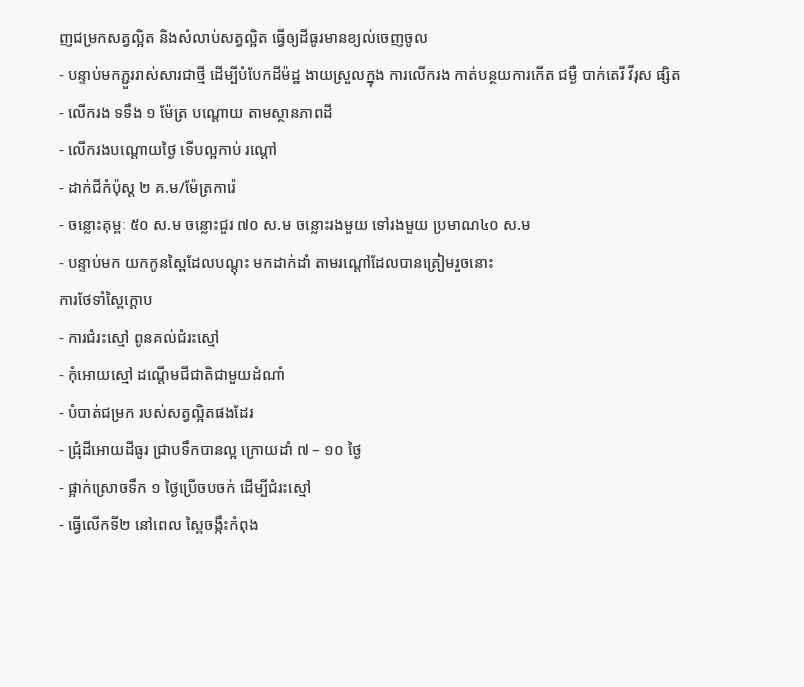ញជម្រកសត្វល្អិត និងសំលាប់សត្វល្អិត ធ្វើឲ្យដីធូរមានខ្យល់ចេញចូល
- បន្ទាប់មកភ្ជួររាស់សារជាថ្មី ដើម្បីបំបែកដីម៉ដ្ឋ ងាយស្រួលក្នុង ការលើករង កាត់បន្ថយការកើត ជម្ងឺ បាក់តេរី វីរុស ផ្សិត
- លើករង ទទឹង ១ ម៉ែត្រ បណ្តោយ តាមស្ថានភាពដី
- លើករងបណ្តោយថ្ងៃ ទើបល្អកាប់ រណ្តៅ
- ដាក់ជីកំប៉ុស្ត ២ គ.ម/ម៉ែត្រការ៉េ
- ចន្លោះគុម្ពៈ ៥០ ស.ម ចន្លោះជួរ ៧០ ស.ម ចន្លោះរងមួយ ទៅរងមួយ ប្រមាណ៤០ ស.ម
- បន្ទាប់មក យកកូនស្ពៃដែលបណ្តុះ មកដាក់ដាំ តាមរណ្តៅដែលបានត្រៀមរួចនោះ
ការថែទាំស្ពៃក្តោប
- ការជំរះស្មៅ ពូនគល់ជំរះស្មៅ
- កុំអោយស្មៅ ដណ្តើមជីជាតិជាមួយដំណាំ
- បំបាត់ជម្រក របស់សត្វល្អិតផងដែរ
- ជ្រុំដីអោយដីធូរ ជា្របទឹកបានល្អ ក្រោយដាំ ៧ – ១០ ថ្ងៃ
- ផ្អាក់ស្រោចទឹក ១ ថ្ងៃប្រើចបចក់ ដើម្បីជំរះស្មៅ
- ធ្វើលើកទី២ នៅពេល ស្ពៃចង្កឹះកំពុង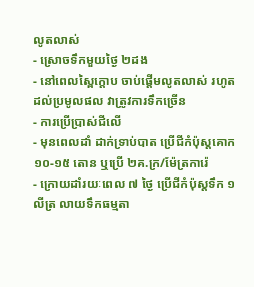លូតលាស់
- ស្រោចទឹកមួយថ្ងៃ ២ដង
- នៅពេលស្ពៃក្តោប ចាប់ផ្តើមលូតលាស់ រហូតដល់ប្រមូលផល វាត្រូវការទឹកច្រើន
- ការប្រើប្រាស់ជីលើ
- មុនពេលដាំ ដាក់ទ្រាប់បាត ប្រើជីកំប៉ុស្តគោក ១០-១៥ តោន ឬប្រើ ២គ.ក្រ/ម៉ែត្រការ៉េ
- ក្រោយដាំរយៈពេល ៧ ថ្ងៃ ប្រើជីកំប៉ុស្តទឹក ១ លីត្រ លាយទឹកធម្មតា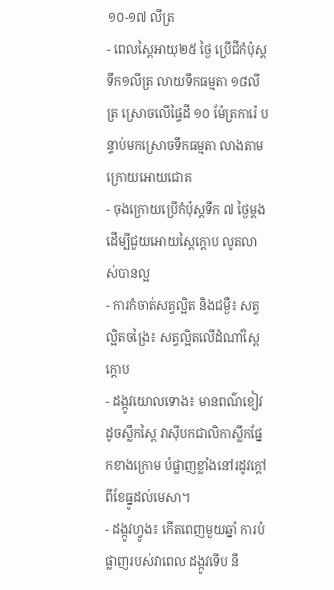១០-១៧ លីត្រ
- ពេលស្ពៃអាយុ២៥ ថ្ងៃ ប្រើជីកំប៉ុស្តទឹក១លីត្រ លាយទឹកធម្មតា ១៨លីត្រ ស្រោចលើផ្ទៃដី ១០ ម៉ែត្រការ៉េ បន្ទាប់មកស្រោចទឹកធម្មតា លាងតាមក្រោយអោយជោគ
- ចុងក្រោយប្រើកំប៉ុស្តទឹក ៧ ថ្ងៃម្តង ដើម្បីជួយអោយស្ពៃក្តោប លូតលាស់បានល្អ
- ការកំចាត់សត្វល្អិត និងជម្ងឺ៖ សត្វល្អិតចង្រៃ៖ សត្វល្អិតលើដំណាំស្ពៃក្តោប
- ដង្កូវយោលទោង៖ មានពណ៌ខៀវដូចស្លឹកស្ពៃ វាស៊ីបកជាលិកាស្លឹកផ្នែកខាងក្រោម បំផ្លាញខ្លាំងនៅរដូវក្តៅ ពីខែធ្នូដល់មេសា។
- ដង្កូវហ្វូង៖ កើតពេញមួយឆ្នាំ ការបំផ្លាញរបស់វាពេល ដង្កូវទើប នឹ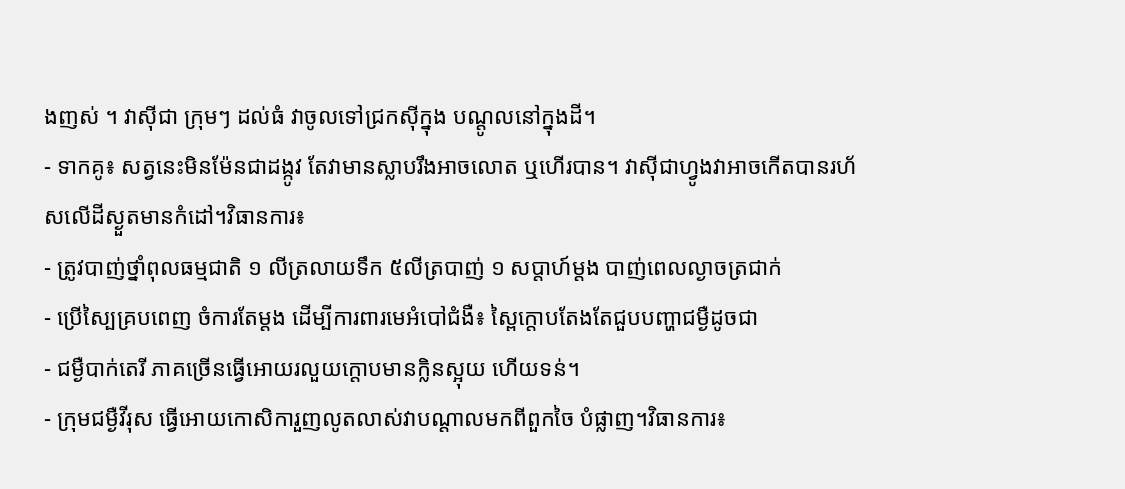ងញស់ ។ វាស៊ីជា ក្រុមៗ ដល់ធំ វាចូលទៅជ្រកស៊ីក្នុង បណ្តូលនៅក្នុងដី។
- ទាកគូ៖ សត្វនេះមិនម៉ែនជាដង្កូវ តែវាមានស្លាបរឹងអាចលោត ឬហើរបាន។ វាស៊ីជាហ្វូងវាអាចកើតបានរហ័សលើដីស្ងួតមានកំដៅ។វិធានការ៖
- ត្រូវបាញ់ថ្នាំពុលធម្មជាតិ ១ លីត្រលាយទឹក ៥លីត្របាញ់ ១ សប្តាហ៍ម្តង បាញ់ពេលល្ងាចត្រជាក់
- ប្រើស្បៃគ្របពេញ ចំការតែម្តង ដើម្បីការពារមេអំបៅជំងឺ៖ ស្ពៃក្តោបតែងតែជួបបញ្ហាជម្ងឺដូចជា
- ជម្ងឺបាក់តេរី ភាគច្រើនធ្វើអោយរលួយក្តោបមានក្លិនស្អុយ ហើយទន់។
- ក្រុមជម្ងឺវីរុស ធ្វើអោយកោសិការួញលូតលាស់វាបណ្តាលមកពីពួកចៃ បំផ្លាញ។វិធានការ៖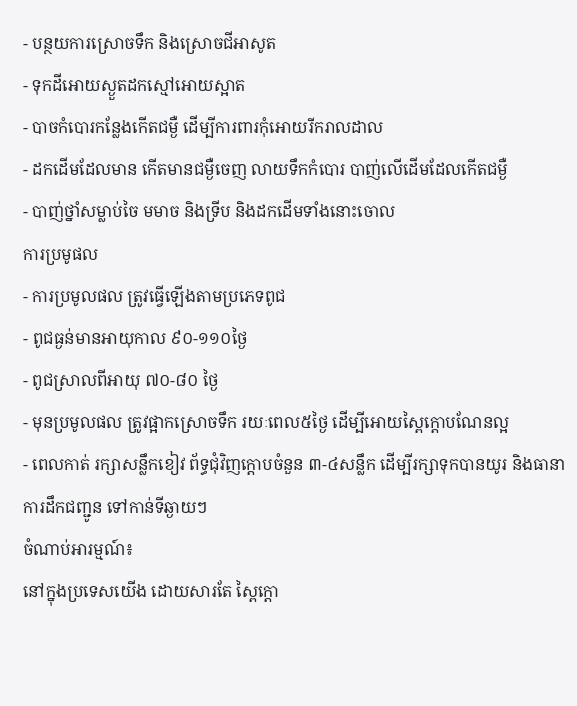- បន្ថយការស្រោចទឹក និងស្រោចជីអាសូត
- ទុកដីអោយស្ងួតដកស្មៅអោយស្អាត
- បាចកំបោរកន្លែងកើតជម្ងឺ ដើម្បីការពារកុំអោយរីករាលដាល
- ដកដើមដែលមាន កើតមានជម្ងឺចេញ លាយទឹកកំបោរ បាញ់លើដើមដែលកើតជម្ងឺ
- បាញ់ថ្នាំសម្លាប់ចៃ មមាច និងទ្រីប និងដកដើមទាំងនោះចោល
ការប្រមូផល
- ការប្រមូលផល ត្រូវធ្វើឡើងតាមប្រភេទពូជ
- ពូជធ្ងន់មានអាយុកាល ៩០-១១០ថ្ងៃ
- ពូជស្រាលពីអាយុ ៧០-៨០ ថ្ងៃ
- មុនប្រមូលផល ត្រូវផ្អាកស្រោចទឹក រយៈពេល៥ថ្ងៃ ដើម្បីអោយស្ពៃក្តោបណែនល្អ
- ពេលកាត់ រក្សាសន្លឹកខៀវ ព័ទ្ធជុំវិញក្តោបចំនួន ៣-៤សន្លឹក ដើម្បីរក្សាទុកបានយូរ និងធានាការដឹកជញ្ជូន ទៅកាន់ទីឆ្ងាយៗ
ចំណាប់អារម្មណ៍៖
នៅក្នុងប្រទេសយើង ដោយសារតែ ស្ពៃក្តោ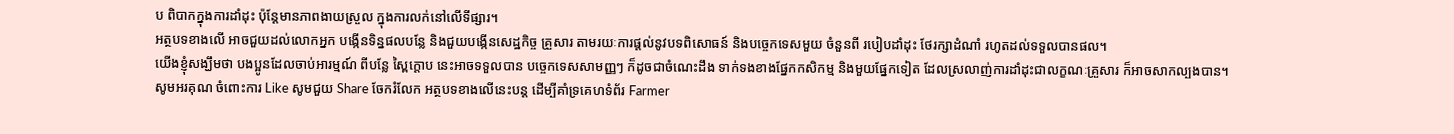ប ពិបាកក្នុងការដាំដុះ ប៉ុន្តែមានភាពងាយស្រួល ក្នុងការលក់នៅលើទីផ្សារ។
អត្ថបទខាងលើ អាចជួយដល់លោកអ្នក បង្កើនទិន្នផលបន្លែ និងជួយបង្កើនសេដ្ឋកិច្ច គ្រួសារ តាមរយៈការផ្តល់នូវបទពិសោធន៍ និងបច្ចេកទេសមួយ ចំនួនពី របៀបដាំដុះ ថែរក្សាដំណាំ រហូតដល់ទទួលបានផល។
យើងខ្ញុំសង្ឃឹមថា បងប្អូនដែលចាប់អារម្មណ៍ ពីបន្លែ ស្ពៃក្តោប នេះអាចទទួលបាន បច្ចេកទេសសាមញ្ញៗ ក៏ដូចជាចំណេះដឹង ទាក់ទងខាងផ្នែកកសិកម្ម និងមួយផ្នែកទៀត ដែលស្រលាញ់ការដាំដុះជាលក្ខណៈគ្រួសារ ក៏អាចសាកល្បងបាន។
សូមអរគុណ ចំពោះការ Like សូមជួយ Share ចែករំលែក អត្ថបទខាងលើនេះបន្ត ដើម្បីគាំទ្រគេហទំព័រ Farmer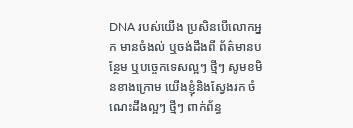DNA របស់យើង ប្រសិនបើលោកអ្នក មានចំងល់ ឬចង់ដឹងពី ព័ត៌មានបន្ថែម ឬបច្ចេកទេសល្អៗ ថ្មីៗ សូមខមិនខាងក្រោម យើងខ្ញុំនិងស្វែងរក ចំណេះដឹងល្អៗ ថ្មីៗ ពាក់ព័ន្ធ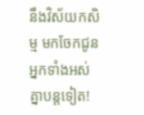នឹងវិស័យកសិម្ម មកចែកជូនអ្នកទាំងអស់គ្នាបន្តទៀត!